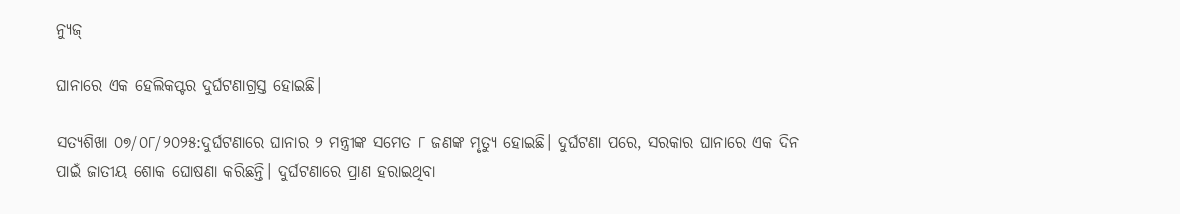ନ୍ୟୁଜ୍

ଘାନାରେ ଏକ ହେଲିକପ୍ଟର ଦୁର୍ଘଟଣାଗ୍ରସ୍ତ ହୋଇଛି।

ସତ୍ୟଶିଖା ୦୭/୦୮/୨୦୨୫:ଦୁର୍ଘଟଣାରେ ଘାନାର ୨ ମନ୍ତ୍ରୀଙ୍କ ସମେତ ୮ ଜଣଙ୍କ ମୃତ୍ୟୁ ହୋଇଛି। ଦୁର୍ଘଟଣା ପରେ, ସରକାର ଘାନାରେ ଏକ ଦିନ ପାଇଁ ଜାତୀୟ ଶୋକ ଘୋଷଣା କରିଛନ୍ତି। ଦୁର୍ଘଟଣାରେ ପ୍ରାଣ ହରାଇଥିବା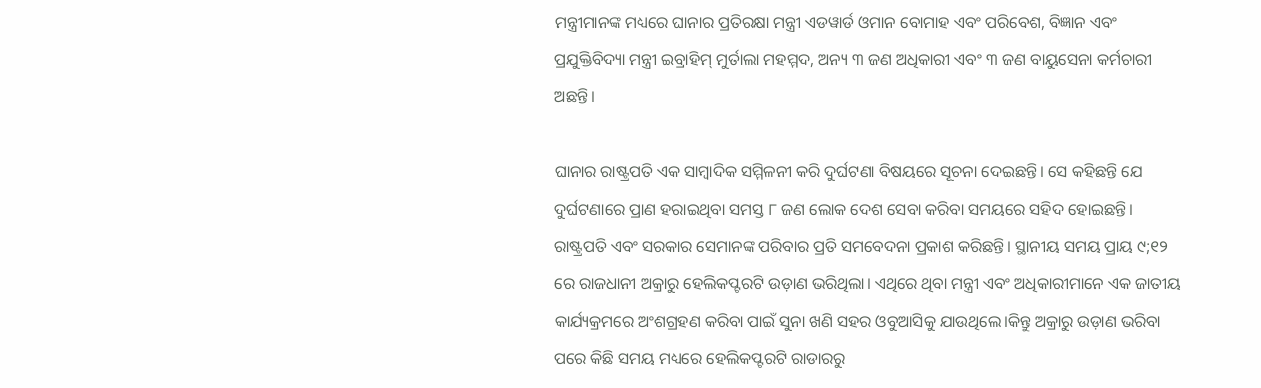ମନ୍ତ୍ରୀମାନଙ୍କ ମଧ୍ୟରେ ଘାନାର ପ୍ରତିରକ୍ଷା ମନ୍ତ୍ରୀ ଏଡୱାର୍ଡ ଓମାନ ବୋମାହ ଏବଂ ପରିବେଶ, ବିଜ୍ଞାନ ଏବଂ ପ୍ରଯୁକ୍ତିବିଦ୍ୟା ମନ୍ତ୍ରୀ ଇବ୍ରାହିମ୍ ମୁର୍ତାଲା ମହମ୍ମଦ, ଅନ୍ୟ ୩ ଜଣ ଅଧିକାରୀ ଏବଂ ୩ ଜଣ ବାୟୁସେନା କର୍ମଚାରୀ ଅଛନ୍ତି।

ଘାନାର ରାଷ୍ଟ୍ରପତି ଏକ ସାମ୍ବାଦିକ ସମ୍ମିଳନୀ କରି ଦୁର୍ଘଟଣା ବିଷୟରେ ସୂଚନା ଦେଇଛନ୍ତି। ସେ କହିଛନ୍ତି ଯେ ଦୁର୍ଘଟଣାରେ ପ୍ରାଣ ହରାଇଥିବା ସମସ୍ତ ୮ ଜଣ ଲୋକ ଦେଶ ସେବା କରିବା ସମୟରେ ସହିଦ ହୋଇଛନ୍ତି। ରାଷ୍ଟ୍ରପତି ଏବଂ ସରକାର ସେମାନଙ୍କ ପରିବାର ପ୍ରତି ସମବେଦନା ପ୍ରକାଶ କରିଛନ୍ତି। ସ୍ଥାନୀୟ ସମୟ ପ୍ରାୟ ୯;୧୨ ରେ ରାଜଧାନୀ ଅକ୍ରାରୁ ହେଲିକପ୍ଟରଟି ଉଡ଼ାଣ ଭରିଥିଲା। ଏଥିରେ ଥିବା ମନ୍ତ୍ରୀ ଏବଂ ଅଧିକାରୀମାନେ ଏକ ଜାତୀୟ କାର୍ଯ୍ୟକ୍ରମରେ ଅଂଶଗ୍ରହଣ କରିବା ପାଇଁ ସୁନା ଖଣି ସହର ଓବୁଆସିକୁ ଯାଉଥିଲେ।କିନ୍ତୁ ଅକ୍ରାରୁ ଉଡ଼ାଣ ଭରିବା ପରେ କିଛି ସମୟ ମଧ୍ୟରେ ହେଲିକପ୍ଟରଟି ରାଡାରରୁ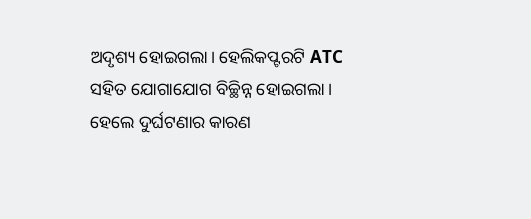ଅଦୃଶ୍ୟ ହୋଇଗଲା। ହେଲିକପ୍ଟରଟି ATC ସହିତ ଯୋଗାଯୋଗ ବିଚ୍ଛିନ୍ନ ହୋଇଗଲା। ହେଲେ ଦୁର୍ଘଟଣାର କାରଣ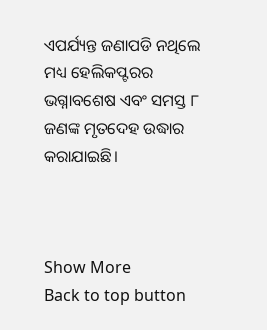ଏପର୍ଯ୍ୟନ୍ତ ଜଣାପଡି ନଥିଲେ ମଧ୍ୟ ହେଲିକପ୍ଟରର ଭଗ୍ନାବଶେଷ ଏବଂ ସମସ୍ତ ୮ ଜଣଙ୍କ ମୃତଦେହ ଉଦ୍ଧାର କରାଯାଇଛି।



Show More
Back to top button